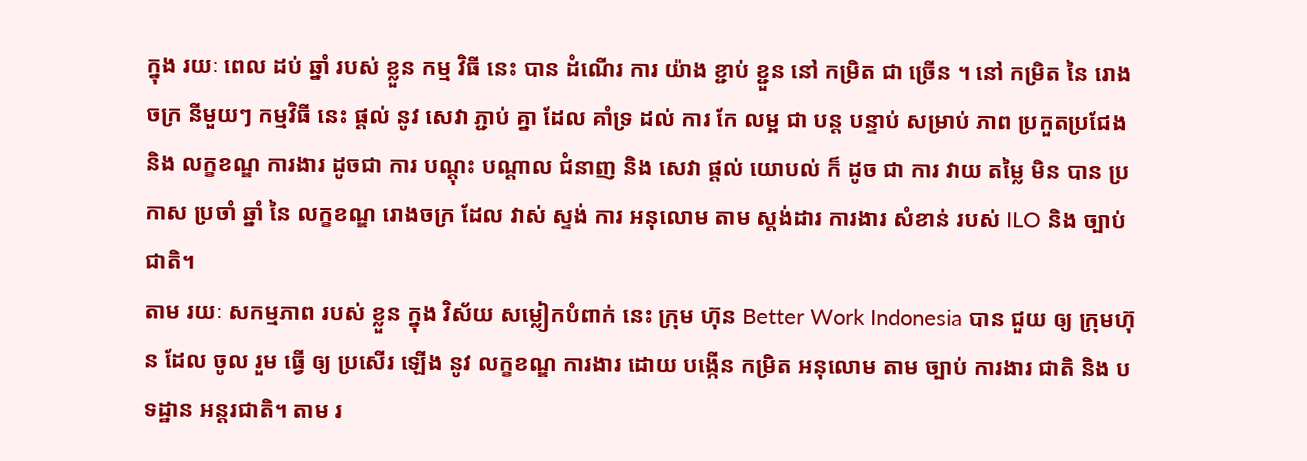ក្នុង រយៈ ពេល ដប់ ឆ្នាំ របស់ ខ្លួន កម្ម វិធី នេះ បាន ដំណើរ ការ យ៉ាង ខ្ជាប់ ខ្ជួន នៅ កម្រិត ជា ច្រើន ។ នៅ កម្រិត នៃ រោងចក្រ នីមួយៗ កម្មវិធី នេះ ផ្តល់ នូវ សេវា ភ្ជាប់ គ្នា ដែល គាំទ្រ ដល់ ការ កែ លម្អ ជា បន្ត បន្ទាប់ សម្រាប់ ភាព ប្រកួតប្រជែង និង លក្ខខណ្ឌ ការងារ ដូចជា ការ បណ្តុះ បណ្តាល ជំនាញ និង សេវា ផ្តល់ យោបល់ ក៏ ដូច ជា ការ វាយ តម្លៃ មិន បាន ប្រកាស ប្រចាំ ឆ្នាំ នៃ លក្ខខណ្ឌ រោងចក្រ ដែល វាស់ ស្ទង់ ការ អនុលោម តាម ស្តង់ដារ ការងារ សំខាន់ របស់ ILO និង ច្បាប់ ជាតិ។
តាម រយៈ សកម្មភាព របស់ ខ្លួន ក្នុង វិស័យ សម្លៀកបំពាក់ នេះ ក្រុម ហ៊ុន Better Work Indonesia បាន ជួយ ឲ្យ ក្រុមហ៊ុន ដែល ចូល រួម ធ្វើ ឲ្យ ប្រសើរ ឡើង នូវ លក្ខខណ្ឌ ការងារ ដោយ បង្កើន កម្រិត អនុលោម តាម ច្បាប់ ការងារ ជាតិ និង បទដ្ឋាន អន្តរជាតិ។ តាម រ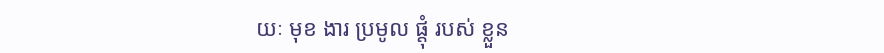យៈ មុខ ងារ ប្រមូល ផ្តុំ របស់ ខ្លួន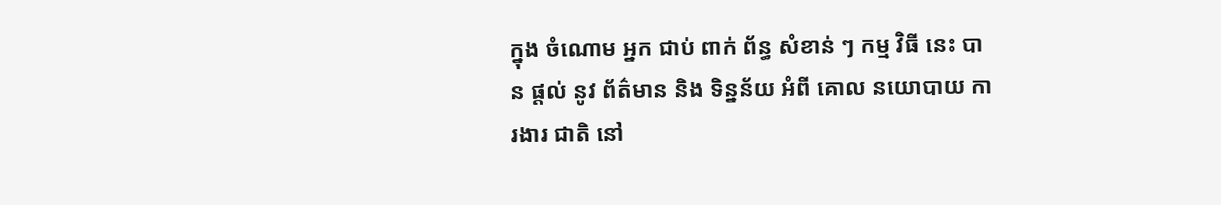ក្នុង ចំណោម អ្នក ជាប់ ពាក់ ព័ន្ធ សំខាន់ ៗ កម្ម វិធី នេះ បាន ផ្តល់ នូវ ព័ត៌មាន និង ទិន្នន័យ អំពី គោល នយោបាយ ការងារ ជាតិ នៅ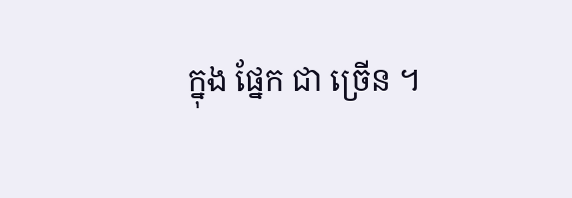ក្នុង ផ្នែក ជា ច្រើន ។